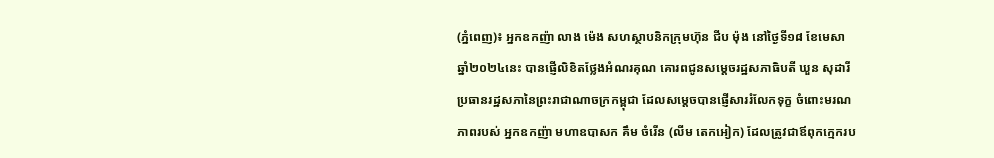(ភ្នំពេញ)៖ អ្នកឧកញ៉ា លាង ម៉េង សហស្ថាបនិកក្រុមហ៊ុន ជីប ម៉ុង នៅថ្ងៃទី១៨ ខែមេសា ឆ្នាំ២០២៤នេះ បានផ្ញើលិខិតថ្លែងអំណរគុណ គោរពជូនសម្តេចរដ្ឋសភាធិបតី ឃួន សុដារី ប្រធានរដ្ឋសភានៃព្រះរាជាណាចក្រកម្ពុជា ដែលសម្តេចបានផ្ញើសាររំលែកទុក្ខ ចំពោះមរណភាពរបស់ អ្នកឧកញ៉ា មហាឧបាសក គឹម ចំរើន (លីម តេកអៀក) ដែលត្រូវជាឪពុកក្មេករប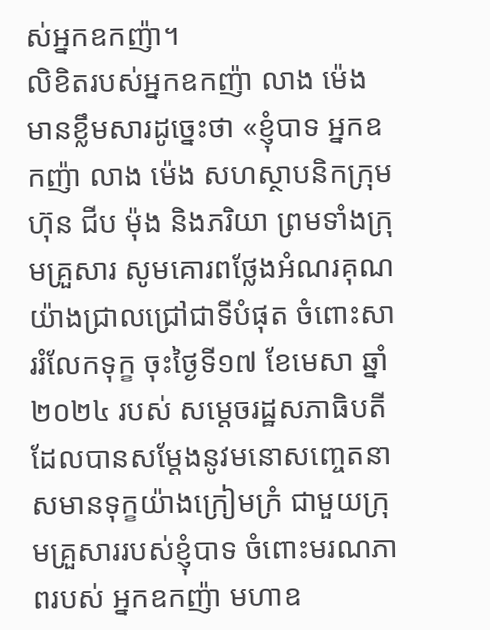ស់អ្នកឧកញ៉ា។
លិខិតរបស់អ្នកឧកញ៉ា លាង ម៉េង មានខ្លឹមសារដូច្នេះថា «ខ្ញុំបាទ អ្នកឧកញ៉ា លាង ម៉េង សហស្ថាបនិកក្រុមហ៊ុន ជីប ម៉ុង និងភរិយា ព្រមទាំងក្រុមគ្រួសារ សូមគោរពថ្លែងអំណរគុណ យ៉ាងជ្រាលជ្រៅជាទីបំផុត ចំពោះសាររំលែកទុក្ខ ចុះថ្ងៃទី១៧ ខែមេសា ឆ្នាំ២០២៤ របស់ សម្តេចរដ្ឋសភាធិបតី ដែលបានសម្តែងនូវមនោសញ្ចេតនា សមានទុក្ខយ៉ាងក្រៀមក្រំ ជាមួយក្រុមគ្រួសាររបស់ខ្ញុំបាទ ចំពោះមរណភាពរបស់ អ្នកឧកញ៉ា មហាឧ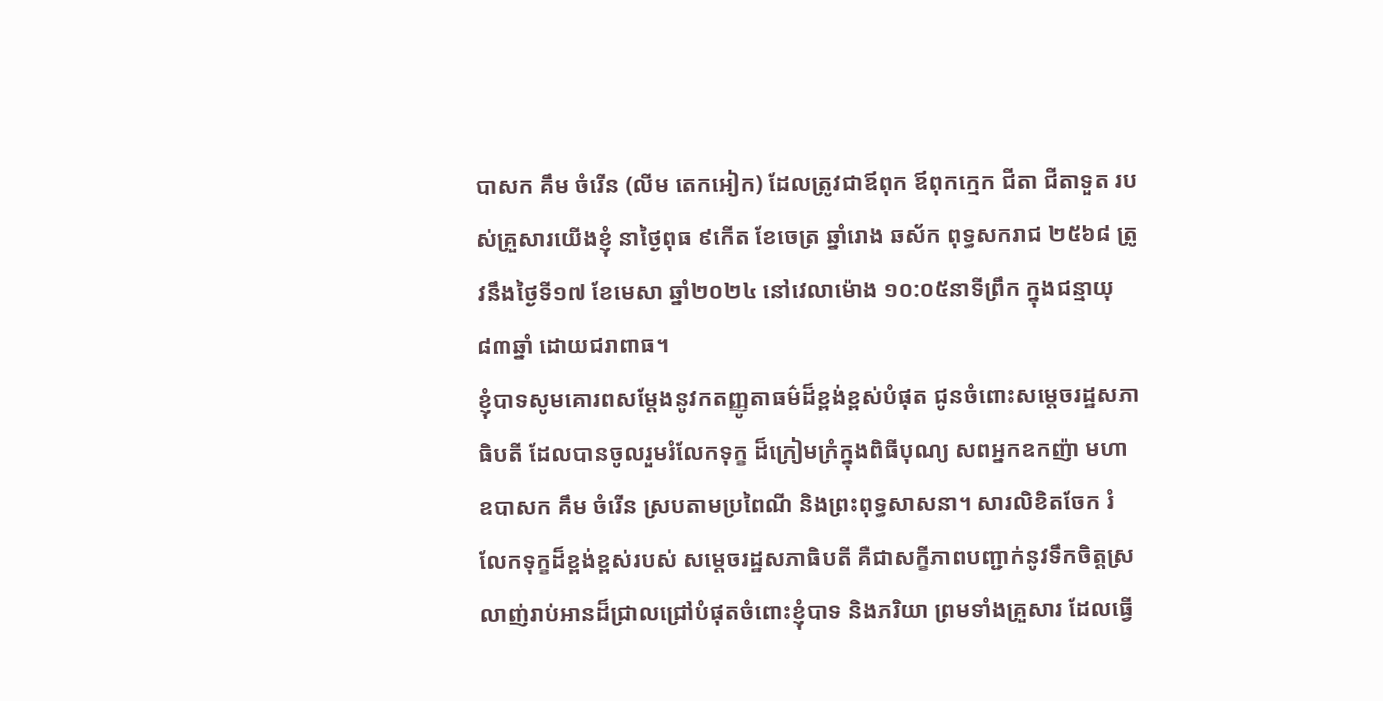បាសក គឹម ចំរើន (លីម តេកអៀក) ដែលត្រូវជាឪពុក ឪពុកក្មេក ជីតា ជីតាទួត របស់គ្រួសារយើងខ្ញុំ នាថ្ងៃពុធ ៩កើត ខែចេត្រ ឆ្នាំរោង ឆស័ក ពុទ្ធសករាជ ២៥៦៨ ត្រូវនឹងថ្ងៃទី១៧ ខែមេសា ឆ្នាំ២០២៤ នៅវេលាម៉ោង ១០:០៥នាទីព្រឹក ក្នុងជន្មាយុ៨៣ឆ្នាំ ដោយជរាពាធ។
ខ្ញុំបាទសូមគោរពសម្តែងនូវកតញ្ញូតាធម៌ដ៏ខ្ពង់ខ្ពស់បំផុត ជូនចំពោះសម្តេចរដ្ឋសភាធិបតី ដែលបានចូលរួមរំលែកទុក្ខ ដ៏ក្រៀមក្រំក្នុងពិធីបុណ្យ សពអ្នកឧកញ៉ា មហាឧបាសក គឹម ចំរើន ស្របតាមប្រពៃណី និងព្រះពុទ្ធសាសនា។ សារលិខិតចែក រំលែកទុក្ខដ៏ខ្ពង់ខ្ពស់របស់ សម្តេចរដ្ឋសភាធិបតី គឺជាសក្ខីភាពបញ្ជាក់នូវទឹកចិត្តស្រលាញ់រាប់អានដ៏ជ្រាលជ្រៅបំផុតចំពោះខ្ញុំបាទ និងភរិយា ព្រមទាំងគ្រួសារ ដែលធ្វើ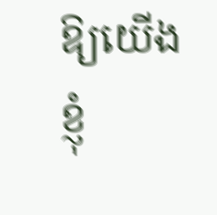ឱ្យយើងខ្ញុំ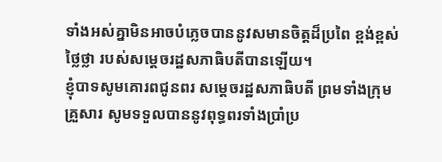ទាំងអស់គ្នាមិនអាចបំភ្លេចបាននូវសមានចិត្តដ៏ប្រពៃ ខ្ពង់ខ្ពស់ ថ្លៃថ្លា របស់សម្តេចរដ្ឋសភាធិបតីបានឡើយ។
ខ្ញុំបាទសូមគោរពជូនពរ សម្តេចរដ្ឋសភាធិបតី ព្រមទាំងក្រុមគ្រួសារ សូមទទួលបាននូវពុទ្ធពរទាំងប្រាំប្រ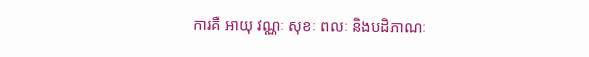ការគឺ អាយុ វណ្ណៈ សុខៈ ពលៈ និងបដិភាណៈ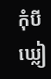កុំបីឃ្លៀ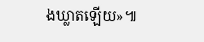ងឃ្លាតឡើយ»៕